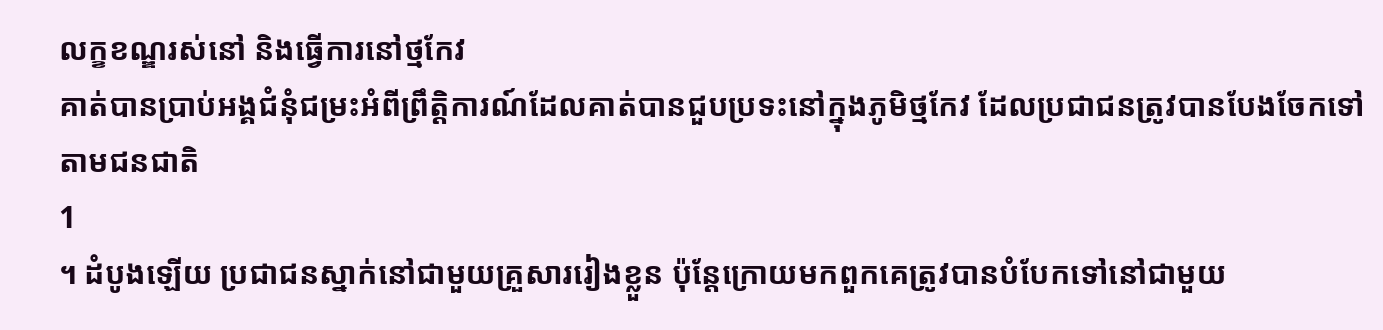លក្ខខណ្ឌរស់នៅ និងធ្វើការនៅថ្មកែវ
គាត់បានប្រាប់អង្គជំនុំជម្រះអំពីព្រឹត្តិការណ៍ដែលគាត់បានជួបប្រទះនៅក្នុងភូមិថ្មកែវ ដែលប្រជាជនត្រូវបានបែងចែកទៅតាមជនជាតិ
1
។ ដំបូងឡើយ ប្រជាជនស្នាក់នៅជាមួយគ្រួសាររៀងខ្លួន ប៉ុន្តែក្រោយមកពួកគេត្រូវបានបំបែកទៅនៅជាមួយ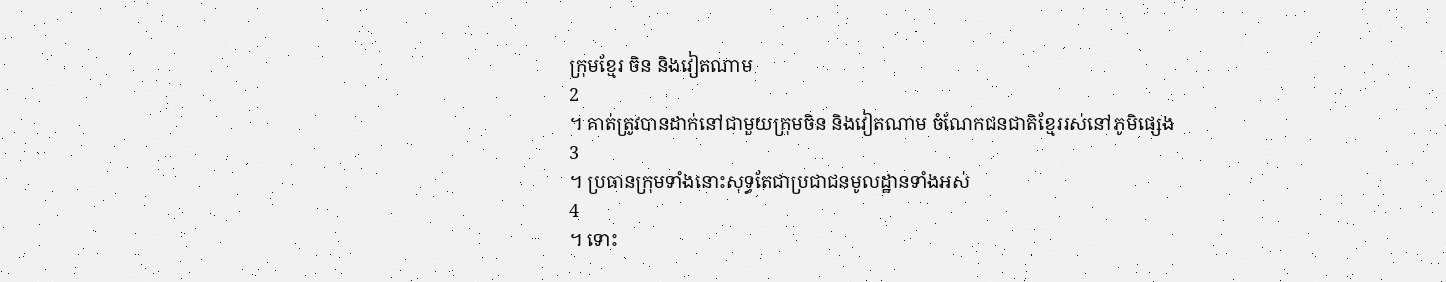ក្រុមខ្មែរ ចិន និងវៀតណាម
2
។ គាត់ត្រូវបានដាក់នៅជាមួយក្រុមចិន និងវៀតណាម ចំណែកជនជាតិខ្មែររស់នៅភូមិផ្សេង
3
។ ប្រធានក្រុមទាំងនោះសុទ្ធតែជាប្រជាជនមូលដ្ឋានទាំងអស់
4
។ ទោះ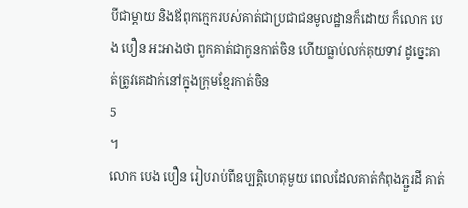បីជាម្តាយ និងឪពុកក្មេករបស់គាត់ជាប្រជាជនមូលដ្ឋានក៏ដោយ ក៏លោក បេង បឿន អះអាងថា ពួកគាត់ជាកូនកាត់ចិន ហើយធ្លាប់លក់គុយទាវ ដូច្នេះគាត់ត្រូវគេដាក់នៅក្នុងក្រុមខ្មែរកាត់ចិន
5
។
លោក បេង បឿន រៀបរាប់ពីឧប្បត្តិហេតុមួយ ពេលដែលគាត់កំពុងភ្ជួរដី គាត់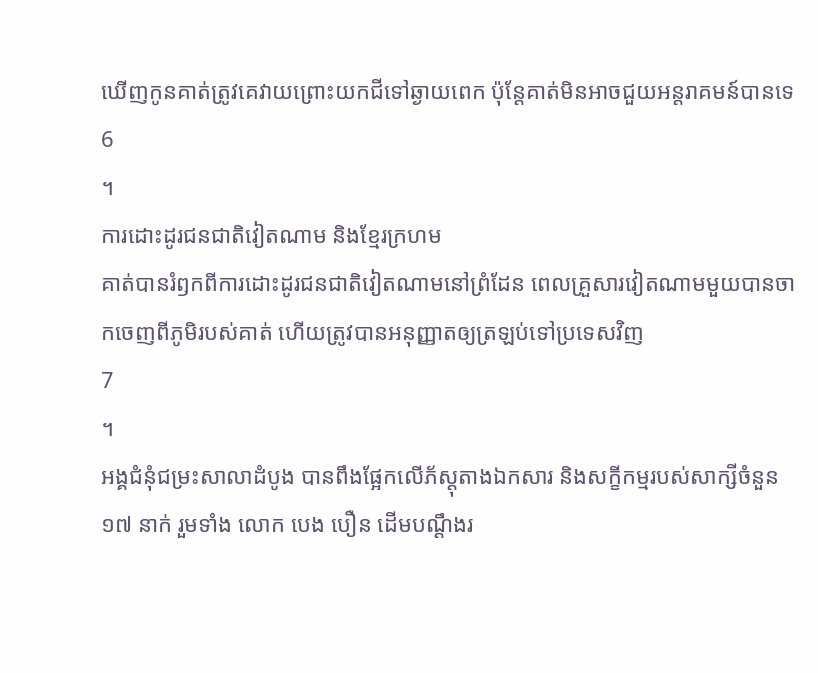ឃើញកូនគាត់ត្រូវគេវាយព្រោះយកជីទៅឆ្ងាយពេក ប៉ុន្តែគាត់មិនអាចជួយអន្តរាគមន៍បានទេ
6
។
ការដោះដូរជនជាតិវៀតណាម និងខ្មែរក្រហម
គាត់បានរំឭកពីការដោះដូរជនជាតិវៀតណាមនៅព្រំដែន ពេលគ្រួសារវៀតណាមមួយបានចាកចេញពីភូមិរបស់គាត់ ហើយត្រូវបានអនុញ្ញាតឲ្យត្រឡប់ទៅប្រទេសវិញ
7
។
អង្គជំនុំជម្រះសាលាដំបូង បានពឹងផ្អែកលើភ័ស្តុតាងឯកសារ និងសក្ខីកម្មរបស់សាក្សីចំនួន ១៧ នាក់ រួមទាំង លោក បេង បឿន ដើមបណ្តឹងរ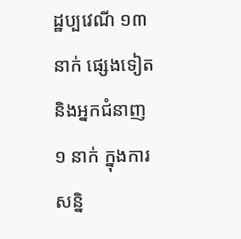ដ្ឋប្បវេណី ១៣ នាក់ ផ្សេងទៀត និងអ្នកជំនាញ ១ នាក់ ក្នុងការសន្និ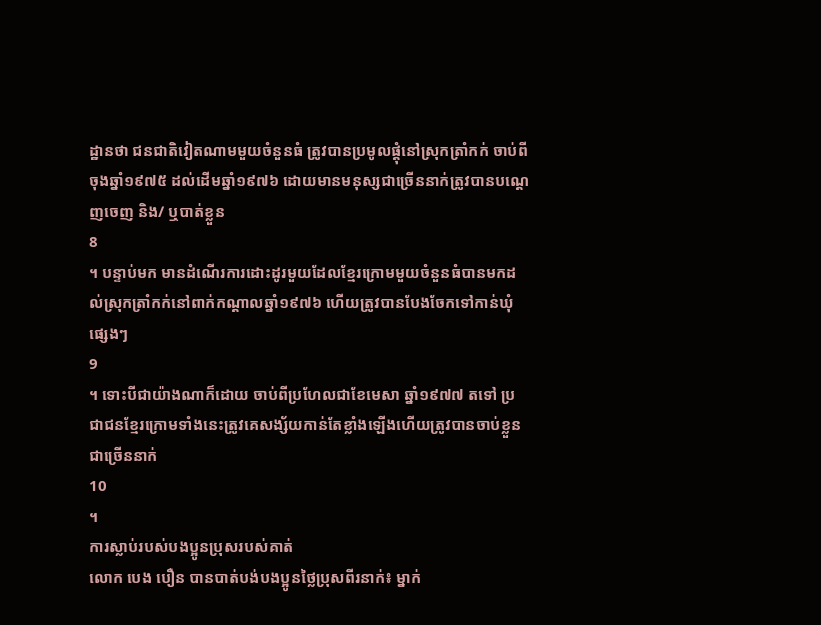ដ្ឋានថា ជនជាតិវៀតណាមមួយចំនួនធំ ត្រូវបានប្រមូលផ្តុំនៅស្រុកត្រាំកក់ ចាប់ពីចុងឆ្នាំ១៩៧៥ ដល់ដើមឆ្នាំ១៩៧៦ ដោយមានមនុស្សជាច្រើននាក់ត្រូវបានបណ្តេញចេញ និង/ ឬបាត់ខ្លួន
8
។ បន្ទាប់មក មានដំណើរការដោះដូរមួយដែលខ្មែរក្រោមមួយចំនួនធំបានមកដល់ស្រុកត្រាំកក់នៅពាក់កណ្តាលឆ្នាំ១៩៧៦ ហើយត្រូវបានបែងចែកទៅកាន់ឃុំផ្សេងៗ
9
។ ទោះបីជាយ៉ាងណាក៏ដោយ ចាប់ពីប្រហែលជាខែមេសា ឆ្នាំ១៩៧៧ តទៅ ប្រជាជនខ្មែរក្រោមទាំងនេះត្រូវគេសង្ស័យកាន់តែខ្លាំងឡើងហើយត្រូវបានចាប់ខ្លួនជាច្រើននាក់
10
។
ការស្លាប់របស់បងប្អូនប្រុសរបស់គាត់
លោក បេង បឿន បានបាត់បង់បងប្អូនថ្លៃប្រុសពីរនាក់៖ ម្នាក់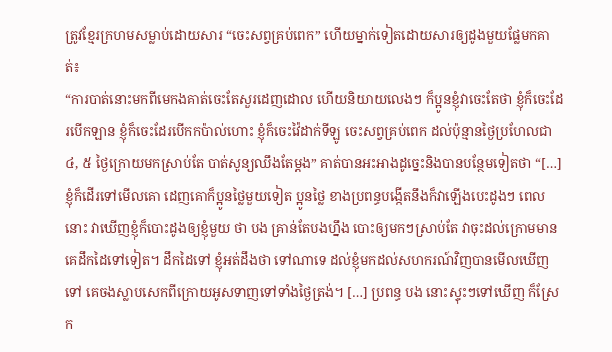ត្រូវខ្មែរក្រហមសម្លាប់ដោយសារ “ចេះសព្វគ្រប់ពេក” ហើយម្នាក់ទៀតដោយសារឲ្យដូងមួយផ្លែមកគាត់៖
“ការបាត់នោះមកពីមេកងគាត់ចេះតែសួរដេញដោល ហើយនិយាយលេងៗ ក៏ប្អូនខ្ញុំវាចេះតែថា ខ្ញុំក៏ចេះដែរបើកឡាន ខ្ញុំក៏ចេះដែរបើកកប៉ាល់ហោះ ខ្ញុំក៏ចេះវ៉ៃដាក់ទីឡូ ចេះសព្វគ្រប់ពេក ដល់ប៉ុន្មានថ្ងៃប្រហែលជា ៤, ៥ ថ្ងៃក្រោយមកស្រាប់តែ បាត់សូន្យឈឹងតែម្តង” គាត់បានអះអាងដូច្នេះនិងបានបន្ថែមទៀតថា “[…] ខ្ញុំក៏ដើរទៅមើលគោ ដេញគោក៏ប្អូនថ្លៃមួយទៀត ប្អូនថ្លៃ ខាងប្រពន្ធបង្កើតនឹងក៏វាឡើងបេះដូងៗ ពេលនោះ វាឃើញខ្ញុំក៏បោះដូងឲ្យខ្ញុំមួយ ថា បង គ្រាន់តែបងហ្នឹង បោះឲ្យមកៗស្រាប់តែ វាចុះដល់ក្រោមមានគេដឹកដៃទៅទៀត។ ដឹកដៃទៅ ខ្ញុំអត់ដឹងថា ទៅណាទេ ដល់ខ្ញុំមកដល់សហករណ៍វិញបានមើលឃើញទៅ គេចងស្លាបសេកពីក្រោយអូសទាញទៅទាំងថ្ងៃត្រង់។ […] ប្រពន្ធ បង នោះស្ទុះៗទៅឃើញ ក៏ស្រែក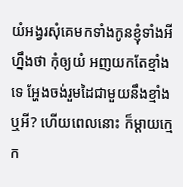យំអង្វរសុំគេមកទាំងកូនខ្ញុំទាំងអីហ្នឹងថា កុំឲ្យយំ អញយកតែខ្មាំងទេ អ្ហែងចង់រួមដៃជាមួយនឹងខ្មាំងឬអី? ហើយពេលនោះ ក៏ម្តាយក្មេក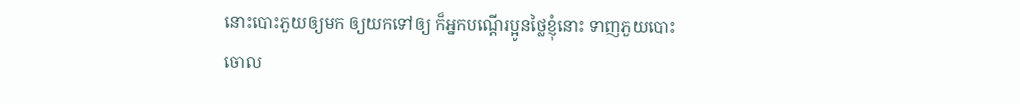នោះបោះភួយឲ្យមក ឲ្យយកទៅឲ្យ ក៏អ្នកបណ្តើរប្អូនថ្លៃខ្ញុំនោះ ទាញភួយបោះចោល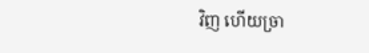វិញ ហើយច្រា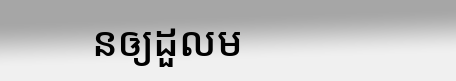នឲ្យដួលម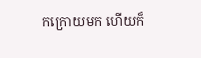កក្រោយមក ហើយក៏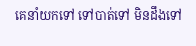គេនាំយកទៅ ទៅបាត់ទៅ មិនដឹងទៅ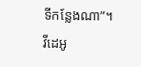ទីកន្លែងណា”។
វីដេអូ